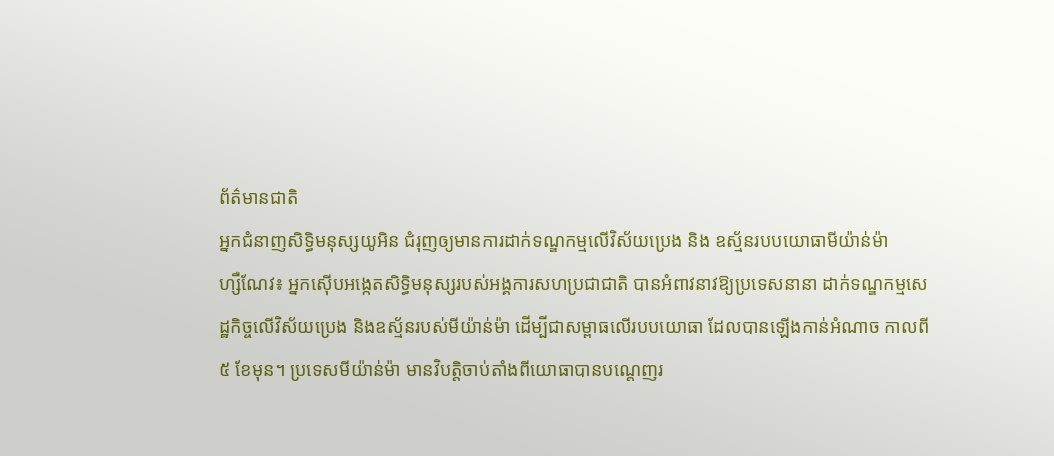ព័ត៌មានជាតិ
អ្នកជំនាញសិទ្ធិមនុស្សយូអិន ជំរុញឲ្យមានការដាក់ទណ្ឌកម្មលើវិស័យប្រេង និង ឧស្ម័នរបបយោធាមីយ៉ាន់ម៉ា
ហ្សឺណែវ៖ អ្នកស៊ើបអង្កេតសិទ្ធិមនុស្សរបស់អង្គការសហប្រជាជាតិ បានអំពាវនាវឱ្យប្រទេសនានា ដាក់ទណ្ឌកម្មសេដ្ឋកិច្ចលើវិស័យប្រេង និងឧស្ម័នរបស់មីយ៉ាន់ម៉ា ដើម្បីជាសម្ពាធលើរបបយោធា ដែលបានឡើងកាន់អំណាច កាលពី៥ ខែមុន។ ប្រទេសមីយ៉ាន់ម៉ា មានវិបត្តិចាប់តាំងពីយោធាបានបណ្តេញរ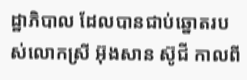ដ្ឋាភិបាល ដែលបានជាប់ឆ្នោតរបស់លោកស្រី អ៊ុងសាន ស៊ូជី កាលពី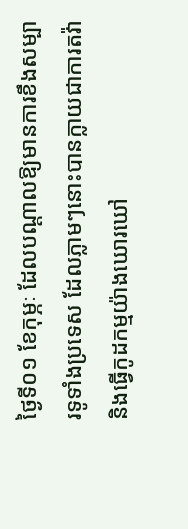ថ្ងៃទី០១ ខែកុម្ភៈ ដែលបណ្តាលឱ្យមានការខឹងសម្បារទូទាំងប្រទេស ដែលភ្លាមៗនោះបានក្លាយជាការតវ៉ានិងធ្វើកូដកម្មយ៉ាងឃោរឃៅ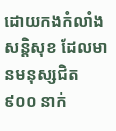ដោយកងកំលាំងសន្តិសុខ ដែលមានមនុស្សជិត ៩០០ នាក់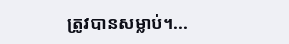ត្រូវបានសម្លាប់។...